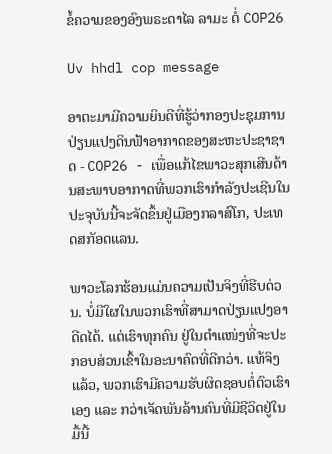ຂໍ້ຄວາມຂອງອົງພຣະດາໄລ ລາມະ ຕໍ່ COP26

Uv hhdl cop message

ອາຕະມາມີຄວາມຍິນດີທີ່ຮູ້ວ່າກອງປະຊຸມການປ່ຽນແປງດິນຟ້າອາກາດຂອງສະຫະປະຊາຊາດ - COP26 - ເພື່ອແກ້ໄຂພາວະສຸກເສີນດ້ານສະພາບອາກາດທີ່ພວກເຮົາກໍາລັງປະເຊີນໃນປະຈຸບັນນີ້ຈະຈັດຂຶ້ນຢູ່ເມືອງກລາສ໌ໂກ, ປະເທດສກັອດແລນ.

ພາວະໂລກຮ້ອນແມ່ນຄວາມເປັນຈິງທີ່ຮີບດ່ວນ. ບໍ່ມີໃຜໃນພວກເຮົາທີ່ສາມາດປ່ຽນແປງອາດີດໄດ້. ແຕ່ເຮົາທຸກຄົນ ຢູ່ໃນຕໍາແໜ່ງທີ່ຈະປະກອບສ່ວນເຂົ້າໃນອະນາຄົດທີ່ດີກວ່າ. ແທ້ຈິງແລ້ວ, ພວກເຮົາມີຄວາມຮັບຜິດຊອບຕໍ່ຕົວເຮົາເອງ ແລະ ກວ່າເຈັດພັນລ້ານຄົນທີ່ມີຊີວິດຢູ່ໃນມື້ນີ້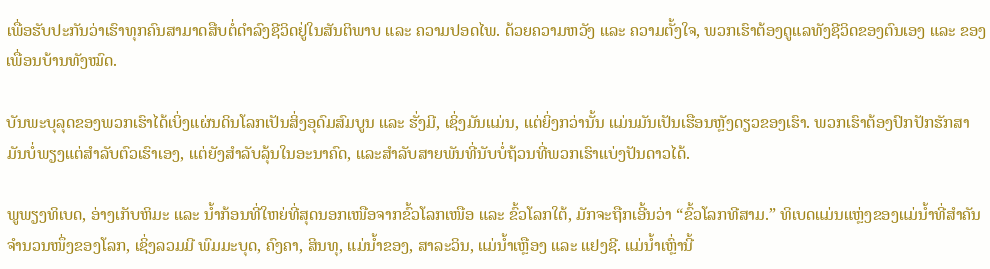ເພື່ອຮັບປະກັນວ່າເຮົາທຸກຄົນສາມາດສືບຕໍ່ດໍາລົງຊີວິດຢູ່ໃນສັນຕິພາບ ແລະ ຄວາມປອດໄພ. ດ້ວຍຄວາມຫວັງ ແລະ ຄວາມຕັ້ງໃຈ, ພວກເຮົາຕ້ອງດູແລທັງຊີວິດຂອງຕົນເອງ ແລະ ຂອງເພື່ອນບ້ານທັງໝົດ.

ບັນພະບຸລຸດຂອງພວກເຮົາໄດ້ເບິ່ງແຜ່ນດິນໂລກເປັນສິ່ງອຸດົມສົມບູນ ແລະ ຮັ່ງມີ, ເຊິ່ງມັນແມ່ນ, ແຕ່ຍິ່ງກວ່ານັ້ນ ແມ່ນມັນເປັນເຮືອນຫຼັງດຽວຂອງເຮົາ. ພວກເຮົາຕ້ອງປົກປັກຮັກສາມັນບໍ່ພຽງແຕ່ສໍາລັບຕົວເຮົາເອງ, ແຕ່ຍັງສໍາລັບລຸ້ນໃນອະນາຄົດ, ແລະສໍາລັບສາຍພັນທີ່ນັບບໍ່ຖ້ວນທີ່ພວກເຮົາແບ່ງປັນດາວໄດ້.

ພູພຽງທິເບດ, ອ່າງເກັບຫິມະ ແລະ ນ້ຳກ້ອນທີ່ໃຫຍ່ທີ່ສຸດນອກເໜືອຈາກຂົ້ວໂລກເໜືອ ແລະ ຂົ້ວໂລກໃຕ້, ມັກຈະຖືກເອີ້ນວ່າ “ຂົ້ວໂລກທີສາມ.” ທິເບດແມ່ນແຫຼ່ງຂອງແມ່ນ້ຳທີ່ສໍາຄັນຈໍານວນໜຶ່ງຂອງໂລກ, ເຊິ່ງລວມມີ ພົມມະບຸດ, ຄົງຄາ, ສິນທຸ, ແມ່ນໍ້າຂອງ, ສາລະວິນ, ແມ່ນ້ຳເຫຼືອງ ແລະ ແຢງຊີ. ແມ່ນ້ຳເຫຼົ່ານີ້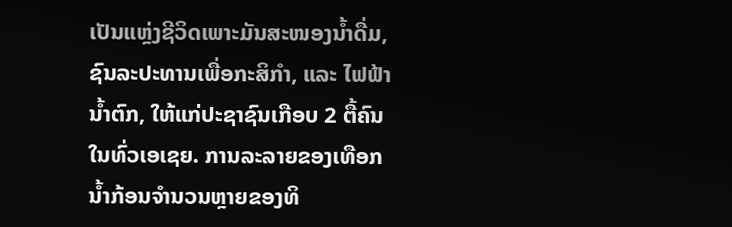ເປັນແຫຼ່ງຊີວິດເພາະມັນສະໜອງນ້ຳດື່ມ, ຊົນລະປະທານເພື່ອກະສິກຳ, ແລະ ໄຟຟ້ານ້ຳຕົກ, ໃຫ້ແກ່ປະຊາຊົນເກືອບ 2 ຕື້ຄົນໃນທົ່ວເອເຊຍ. ການລະລາຍຂອງເທືອກນ້ຳກ້ອນຈໍານວນຫຼາຍຂອງທິ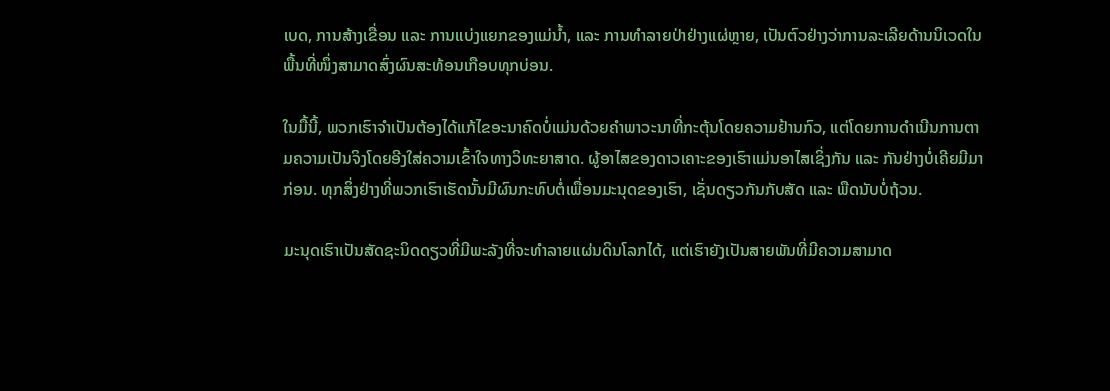ເບດ, ການສ້າງເຂື່ອນ ແລະ ການແບ່ງແຍກຂອງແມ່ນ້ຳ, ແລະ ການທໍາລາຍປ່າຢ່າງແຜ່ຫຼາຍ, ເປັນຕົວຢ່າງວ່າການລະເລີຍດ້ານນິເວດໃນພື້ນທີ່ໜຶ່ງສາມາດສົ່ງຜົນສະທ້ອນເກືອບທຸກບ່ອນ.

ໃນມື້ນີ້, ພວກເຮົາຈໍາເປັນຕ້ອງໄດ້ແກ້ໄຂອະນາຄົດບໍ່ແມ່ນດ້ວຍຄຳພາວະນາທີ່ກະຕຸ້ນໂດຍຄວາມຢ້ານກົວ, ແຕ່ໂດຍການດໍາເນີນການຕາມຄວາມເປັນຈິງໂດຍອີງໃສ່ຄວາມເຂົ້າໃຈທາງວິທະຍາສາດ. ຜູ້ອາໄສຂອງດາວເຄາະຂອງເຮົາແມ່ນອາໄສເຊິ່ງກັນ ແລະ ກັນຢ່າງບໍ່ເຄີຍມີມາກ່ອນ. ທຸກສິ່ງຢ່າງທີ່ພວກເຮົາເຮັດນັ້ນມີຜົນກະທົບຕໍ່ເພື່ອນມະນຸດຂອງເຮົາ, ເຊັ່ນດຽວກັນກັບສັດ ແລະ ພືດນັບບໍ່ຖ້ວນ.

ມະນຸດເຮົາເປັນສັດຊະນິດດຽວທີ່ມີພະລັງທີ່ຈະທຳລາຍແຜ່ນດິນໂລກໄດ້, ແຕ່ເຮົາຍັງເປັນສາຍພັນທີ່ມີຄວາມສາມາດ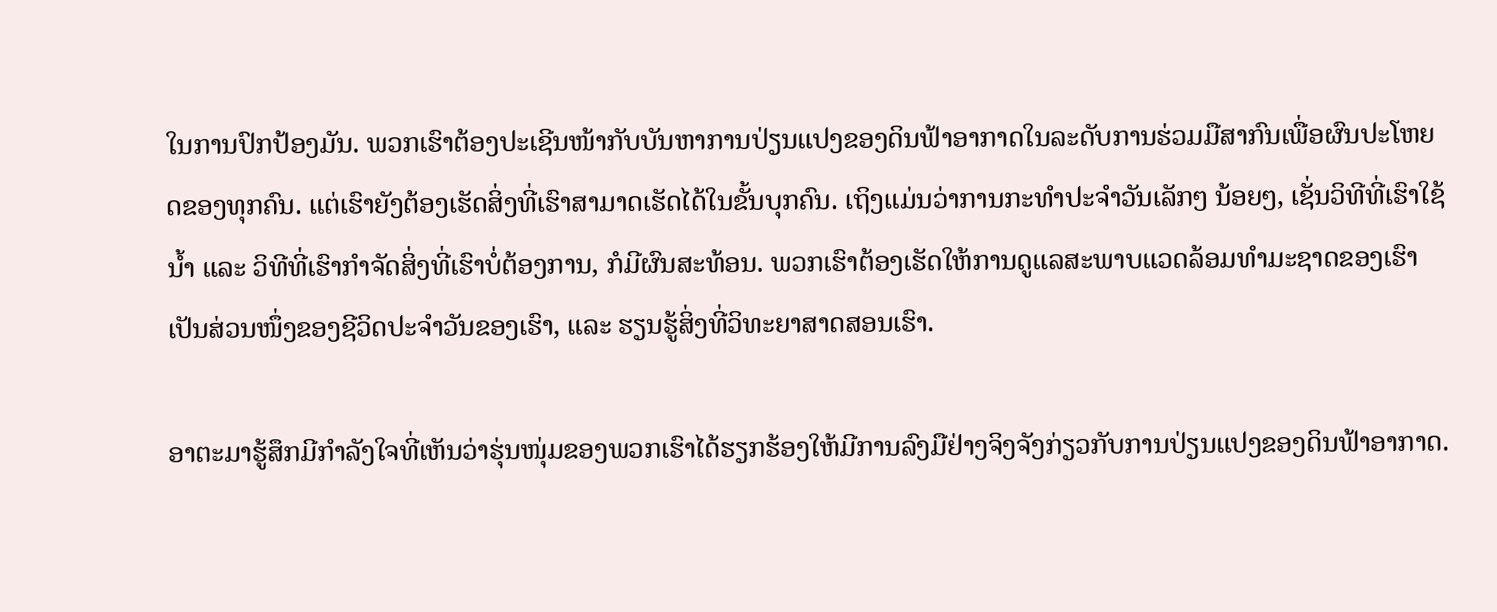ໃນການປົກປ້ອງມັນ. ພວກເຮົາຕ້ອງປະເຊີນໜ້າກັບບັນຫາການປ່ຽນແປງຂອງດິນຟ້າອາກາດໃນລະດັບການຮ່ວມມືສາກົນເພື່ອຜົນປະໂຫຍດຂອງທຸກຄົນ. ແຕ່ເຮົາຍັງຕ້ອງເຮັດສິ່ງທີ່ເຮົາສາມາດເຮັດໄດ້ໃນຂັ້ນບຸກຄົນ. ເຖິງແມ່ນວ່າການກະທຳປະຈໍາວັນເລັກໆ ນ້ອຍໆ, ເຊັ່ນວິທີທີ່ເຮົາໃຊ້ນ້ຳ ແລະ ວິທີທີ່ເຮົາກໍາຈັດສິ່ງທີ່ເຮົາບໍ່ຕ້ອງການ, ກໍມີຜົນສະທ້ອນ. ພວກເຮົາຕ້ອງເຮັດໃຫ້ການດູແລສະພາບແວດລ້ອມທໍາມະຊາດຂອງເຮົາເປັນສ່ວນໜຶ່ງຂອງຊີວິດປະຈໍາວັນຂອງເຮົາ, ແລະ ຮຽນຮູ້ສິ່ງທີ່ວິທະຍາສາດສອນເຮົາ.

ອາຕະມາຮູ້ສຶກມີກໍາລັງໃຈທີ່ເຫັນວ່າຮຸ່ນໜຸ່ມຂອງພວກເຮົາໄດ້ຮຽກຮ້ອງໃຫ້ມີການລົງມືຢ່າງຈິງຈັງກ່ຽວກັບການປ່ຽນແປງຂອງດິນຟ້າອາກາດ.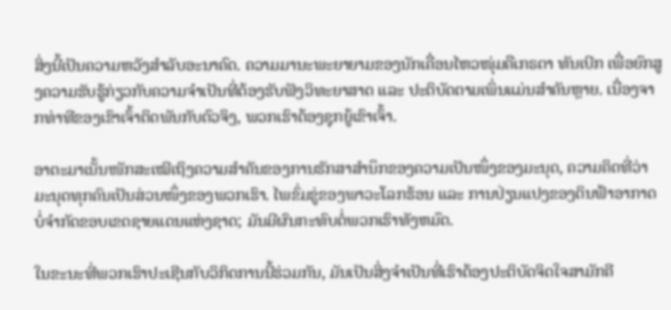ສິ່ງນີ້ເປັນຄວາມຫວັງສໍາລັບອະນາຄົດ. ຄວາມມານະພະຍາຍາມຂອງນັກເຄື່ອນໄຫວໜຸ່ມຄືເກຣຕາ ທັນເບີກ ເພື່ອຍົກສູງຄວາມຮັບຮູ້ກ່ຽວກັບຄວາມຈຳເປັນທີ່ຕ້ອງຮັບຟັງວິທະຍາສາດ ແລະ ປະຕິບັດຕາມເພິ່ນແມ່ນສຳຄັນຫຼາຍ. ເນື່ອງຈາກທ່າທີຂອງເຂົາເຈົ້າຕິດພັນກັບຕົວຈິງ, ພວກເຮົາຕ້ອງຊຸກຍູ້ເຂົາເຈົ້າ.

ອາຕະມາເນັ້ນໜັກສະເໝີເຖິງຄວາມສໍາຄັນຂອງການຮັກສາສຳນຶກຂອງຄວາມເປັນໜຶ່ງຂອງມະນຸດ, ຄວາມຄິດທີ່ວ່າມະນຸດທຸກຄົນເປັນສ່ວນໜຶ່ງຂອງພວກເຮົາ. ໄພຂົ່ມຂູ່ຂອງພາວະໂລກຮ້ອນ ແລະ ການປ່ຽນແປງຂອງດິນຟ້າອາກາດບໍ່ຈຳກັດຂອບເຂດຊາຍແດນແຫ່ງຊາດ; ມັນມີຜົນກະທົບຕໍ່ພວກເຮົາທັງຫມົດ.

ໃນຂະນະທີ່ພວກເຮົາປະເຊີນກັບວິກິດການນີ້ຮ່ວມກັນ, ມັນເປັນສິ່ງຈໍາເປັນທີ່ເຮົາຕ້ອງປະຕິບັດຈິດໃຈສາມັກຄີ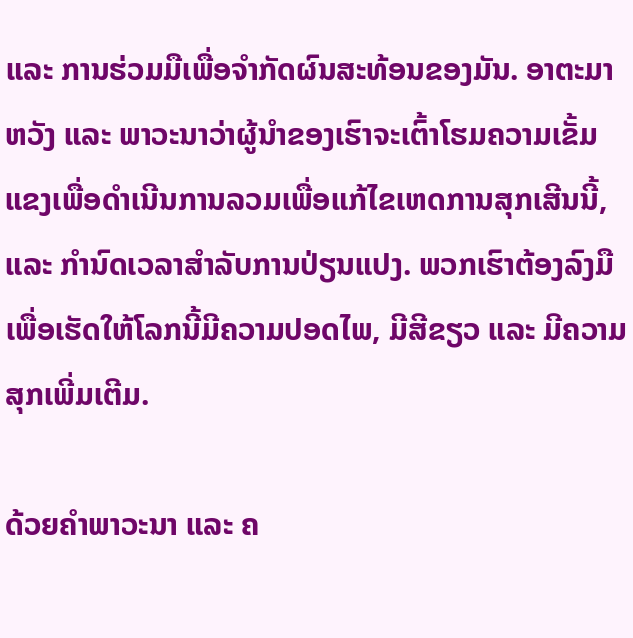ແລະ ການຮ່ວມມືເພື່ອຈໍາກັດຜົນສະທ້ອນຂອງມັນ. ອາຕະມາຫວັງ ແລະ ພາວະນາວ່າຜູ້ນໍາຂອງເຮົາຈະເຕົ້າໂຮມຄວາມເຂັ້ມແຂງເພື່ອດໍາເນີນການລວມເພື່ອແກ້ໄຂເຫດການສຸກເສີນນີ້, ແລະ ກໍານົດເວລາສໍາລັບການປ່ຽນແປງ. ພວກເຮົາຕ້ອງລົງມືເພື່ອເຮັດໃຫ້ໂລກນີ້ມີຄວາມປອດໄພ, ມີສີຂຽວ ແລະ ມີຄວາມສຸກເພີ່ມເຕີມ.

ດ້ວຍຄຳພາວະນາ ແລະ ຄ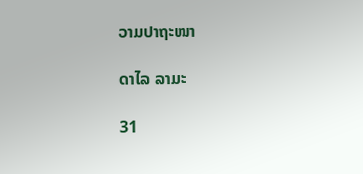ວາມປາຖະໜາ

ດາໄລ ລາມະ

31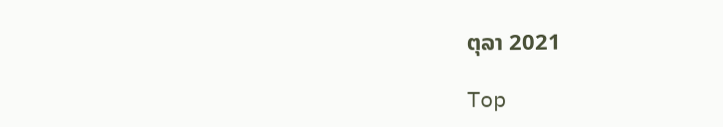ຕຸລາ 2021

Top